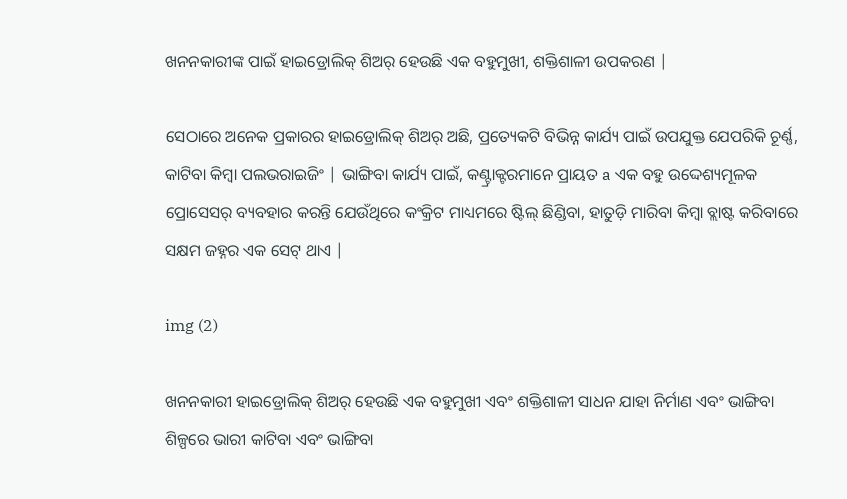ଖନନକାରୀଙ୍କ ପାଇଁ ହାଇଡ୍ରୋଲିକ୍ ଶିଅର୍ ହେଉଛି ଏକ ବହୁମୁଖୀ, ଶକ୍ତିଶାଳୀ ଉପକରଣ |

ସେଠାରେ ଅନେକ ପ୍ରକାରର ହାଇଡ୍ରୋଲିକ୍ ଶିଅର୍ ଅଛି, ପ୍ରତ୍ୟେକଟି ବିଭିନ୍ନ କାର୍ଯ୍ୟ ପାଇଁ ଉପଯୁକ୍ତ ଯେପରିକି ଚୂର୍ଣ୍ଣ, କାଟିବା କିମ୍ବା ପଲଭରାଇଜିଂ | ଭାଙ୍ଗିବା କାର୍ଯ୍ୟ ପାଇଁ, କଣ୍ଟ୍ରାକ୍ଟରମାନେ ପ୍ରାୟତ a ଏକ ବହୁ ଉଦ୍ଦେଶ୍ୟମୂଳକ ପ୍ରୋସେସର୍ ବ୍ୟବହାର କରନ୍ତି ଯେଉଁଥିରେ କଂକ୍ରିଟ ମାଧ୍ୟମରେ ଷ୍ଟିଲ୍ ଛିଣ୍ଡିବା, ହାତୁଡ଼ି ମାରିବା କିମ୍ବା ବ୍ଲାଷ୍ଟ କରିବାରେ ସକ୍ଷମ ଜହ୍ନର ଏକ ସେଟ୍ ଥାଏ |

img (2)

ଖନନକାରୀ ହାଇଡ୍ରୋଲିକ୍ ଶିଅର୍ ହେଉଛି ଏକ ବହୁମୁଖୀ ଏବଂ ଶକ୍ତିଶାଳୀ ସାଧନ ଯାହା ନିର୍ମାଣ ଏବଂ ଭାଙ୍ଗିବା ଶିଳ୍ପରେ ଭାରୀ କାଟିବା ଏବଂ ଭାଙ୍ଗିବା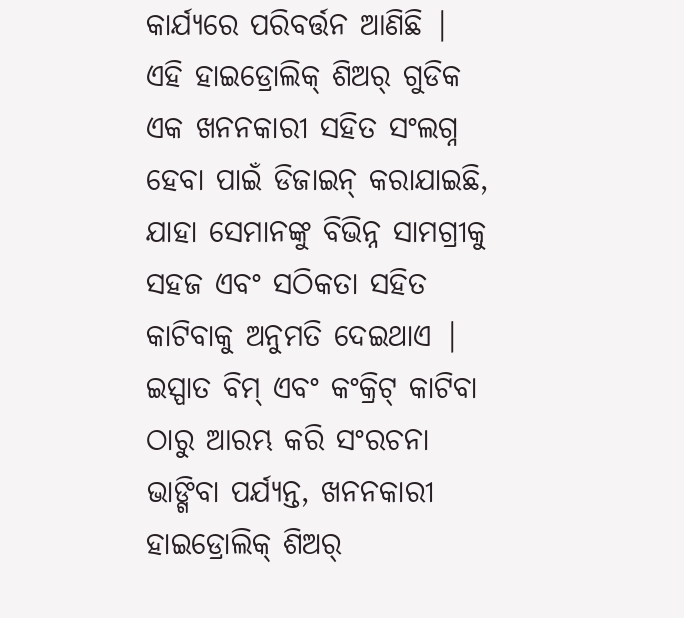କାର୍ଯ୍ୟରେ ପରିବର୍ତ୍ତନ ଆଣିଛି | ଏହି ହାଇଡ୍ରୋଲିକ୍ ଶିଅର୍ ଗୁଡିକ ଏକ ଖନନକାରୀ ସହିତ ସଂଲଗ୍ନ ହେବା ପାଇଁ ଡିଜାଇନ୍ କରାଯାଇଛି, ଯାହା ସେମାନଙ୍କୁ ବିଭିନ୍ନ ସାମଗ୍ରୀକୁ ସହଜ ଏବଂ ସଠିକତା ସହିତ କାଟିବାକୁ ଅନୁମତି ଦେଇଥାଏ | ଇସ୍ପାତ ବିମ୍ ଏବଂ କଂକ୍ରିଟ୍ କାଟିବା ଠାରୁ ଆରମ୍ଭ କରି ସଂରଚନା ଭାଙ୍ଗିବା ପର୍ଯ୍ୟନ୍ତ, ଖନନକାରୀ ହାଇଡ୍ରୋଲିକ୍ ଶିଅର୍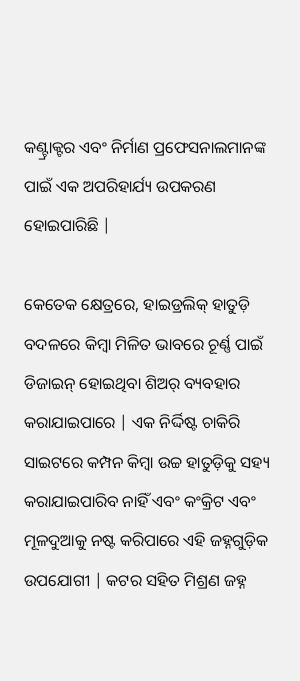କଣ୍ଟ୍ରାକ୍ଟର ଏବଂ ନିର୍ମାଣ ପ୍ରଫେସନାଲମାନଙ୍କ ପାଇଁ ଏକ ଅପରିହାର୍ଯ୍ୟ ଉପକରଣ ହୋଇପାରିଛି |

କେତେକ କ୍ଷେତ୍ରରେ, ହାଇଡ୍ରଲିକ୍ ହାତୁଡ଼ି ବଦଳରେ କିମ୍ବା ମିଳିତ ଭାବରେ ଚୂର୍ଣ୍ଣ ପାଇଁ ଡିଜାଇନ୍ ହୋଇଥିବା ଶିଅର୍ ବ୍ୟବହାର କରାଯାଇପାରେ | ଏକ ନିର୍ଦ୍ଦିଷ୍ଟ ଚାକିରି ସାଇଟରେ କମ୍ପନ କିମ୍ବା ଉଚ୍ଚ ହାତୁଡ଼ିକୁ ସହ୍ୟ କରାଯାଇପାରିବ ନାହିଁ ଏବଂ କଂକ୍ରିଟ ଏବଂ ମୂଳଦୁଆକୁ ନଷ୍ଟ କରିପାରେ ଏହି ଜହ୍ନଗୁଡ଼ିକ ଉପଯୋଗୀ | କଟର ସହିତ ମିଶ୍ରଣ ଜହ୍ନ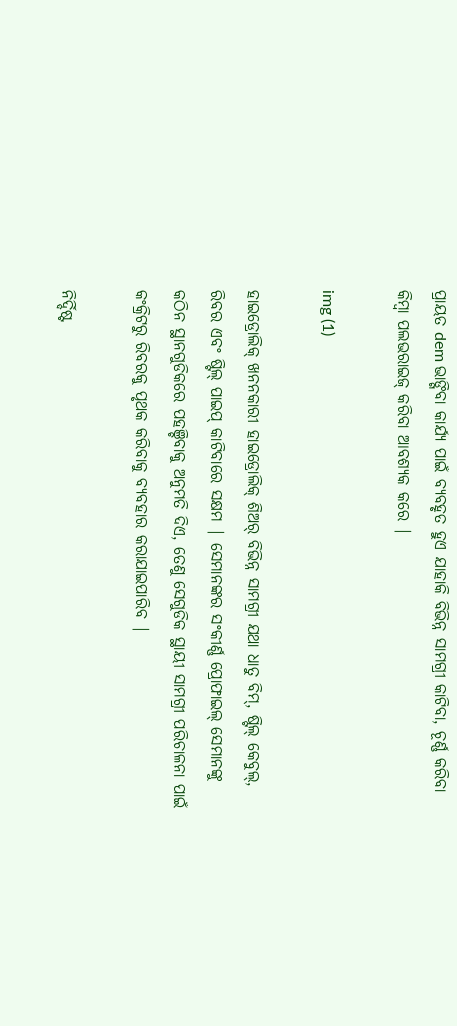ପ୍ରାୟତ dem ଭାଙ୍ଗିବା କାର୍ଯ୍ୟ ପାଇଁ ବ୍ୟବହୃତ ହୁଏ ଯାହାକି ବିଭିନ୍ନ ସାମଗ୍ରୀ କାଟିବା, ଚୂର୍ଣ୍ଣ କରିବା କିମ୍ବା ପଲଭରାଇଜ୍ କରିବା ଆବଶ୍ୟକ କରେ |

img (1)

ହାଇଡ୍ରୋଲିକ୍ ଖନନକାରୀ ହାଇଡ୍ରୋଲିକ୍ ଶିଅର୍ ବିଭିନ୍ନ ସାମଗ୍ରୀ ଯଥା ଧାତୁ ବିମ୍, ଷ୍ଟିଲ୍ କେବୁଲ୍, ରିବର ଏବଂ ଷ୍ଟିଲ୍ ପାଇପ୍ କାଟିବାରେ ସକ୍ଷମ | ସେମାନଙ୍କର ସଂକୀର୍ଣ୍ଣ ପ୍ରୋଫାଇଲ୍ ସେମାନଙ୍କୁ କଠିନ ସ୍ଥାନଗୁଡିକରେ ପହଞ୍ଚିବାକୁ ଅନୁମତି ଦିଏ, ତେଣୁ ସେଗୁଡିକ ସ୍ଥାୟୀ ସାମଗ୍ରୀ ପରିଚାଳନା ପାଇଁ କଂକ୍ରିଟରୁ ରିବରକୁ ପୃଥକ କରିବାକୁ ବ୍ୟବହାର କରାଯାଇପାରିବ |

ନିର୍ଦ୍ଦିଷ୍ଟ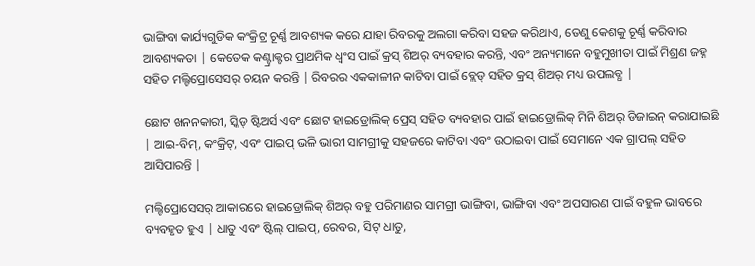ଭାଙ୍ଗିବା କାର୍ଯ୍ୟଗୁଡିକ କଂକ୍ରିଟ୍ର ଚୂର୍ଣ୍ଣ ଆବଶ୍ୟକ କରେ ଯାହା ରିବରକୁ ଅଲଗା କରିବା ସହଜ କରିଥାଏ, ତେଣୁ କେଶକୁ ଚୂର୍ଣ୍ଣ କରିବାର ଆବଶ୍ୟକତା | କେତେକ କଣ୍ଟ୍ରାକ୍ଟର ପ୍ରାଥମିକ ଧ୍ୱଂସ ପାଇଁ କ୍ରସ୍ ଶିଅର୍ ବ୍ୟବହାର କରନ୍ତି, ଏବଂ ଅନ୍ୟମାନେ ବହୁମୁଖୀତା ପାଇଁ ମିଶ୍ରଣ ଜହ୍ନ ସହିତ ମଲ୍ଟିପ୍ରୋସେସର୍ ଚୟନ କରନ୍ତି | ରିବରର ଏକକାଳୀନ କାଟିବା ପାଇଁ ବ୍ଲେଡ୍ ସହିତ କ୍ରସ୍ ଶିଅର୍ ମଧ୍ୟ ଉପଲବ୍ଧ |

ଛୋଟ ଖନନକାରୀ, ସ୍କିଡ୍ ଷ୍ଟିଅର୍ସ ଏବଂ ଛୋଟ ହାଇଡ୍ରୋଲିକ୍ ପ୍ରେସ୍ ସହିତ ବ୍ୟବହାର ପାଇଁ ହାଇଡ୍ରୋଲିକ୍ ମିନି ଶିଅର୍ ଡିଜାଇନ୍ କରାଯାଇଛି | ଆଇ-ବିମ୍, କଂକ୍ରିଟ୍, ଏବଂ ପାଇପ୍ ଭଳି ଭାରୀ ସାମଗ୍ରୀକୁ ସହଜରେ କାଟିବା ଏବଂ ଉଠାଇବା ପାଇଁ ସେମାନେ ଏକ ଗ୍ରାପଲ୍ ସହିତ ଆସିପାରନ୍ତି |

ମଲ୍ଟିପ୍ରୋସେସର୍ ଆକାରରେ ହାଇଡ୍ରୋଲିକ୍ ଶିଅର୍ ବହୁ ପରିମାଣର ସାମଗ୍ରୀ ଭାଙ୍ଗିବା, ଭାଙ୍ଗିବା ଏବଂ ଅପସାରଣ ପାଇଁ ବହୁଳ ଭାବରେ ବ୍ୟବହୃତ ହୁଏ | ଧାତୁ ଏବଂ ଷ୍ଟିଲ୍ ପାଇପ୍, ରେବର, ସିଟ୍ ଧାତୁ,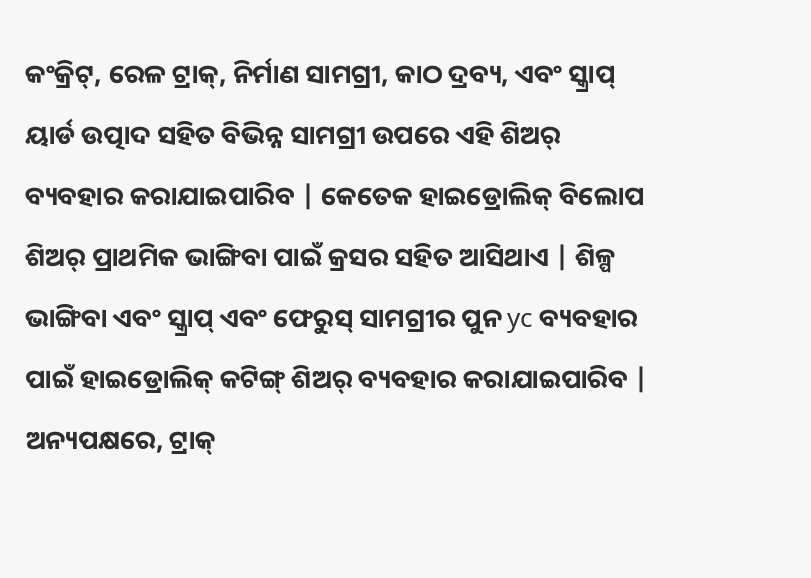କଂକ୍ରିଟ୍, ରେଳ ଟ୍ରାକ୍, ନିର୍ମାଣ ସାମଗ୍ରୀ, କାଠ ଦ୍ରବ୍ୟ, ଏବଂ ସ୍କ୍ରାପ୍ ୟାର୍ଡ ଉତ୍ପାଦ ସହିତ ବିଭିନ୍ନ ସାମଗ୍ରୀ ଉପରେ ଏହି ଶିଅର୍ ବ୍ୟବହାର କରାଯାଇପାରିବ | କେତେକ ହାଇଡ୍ରୋଲିକ୍ ବିଲୋପ ଶିଅର୍ ପ୍ରାଥମିକ ଭାଙ୍ଗିବା ପାଇଁ କ୍ରସର ସହିତ ଆସିଥାଏ | ଶିଳ୍ପ ଭାଙ୍ଗିବା ଏବଂ ସ୍କ୍ରାପ୍ ଏବଂ ଫେରୁସ୍ ସାମଗ୍ରୀର ପୁନ yc ବ୍ୟବହାର ପାଇଁ ହାଇଡ୍ରୋଲିକ୍ କଟିଙ୍ଗ୍ ଶିଅର୍ ବ୍ୟବହାର କରାଯାଇପାରିବ | ଅନ୍ୟପକ୍ଷରେ, ଟ୍ରାକ୍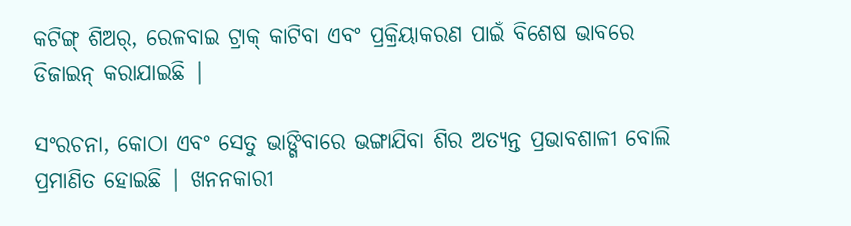କଟିଙ୍ଗ୍ ଶିଅର୍, ରେଳବାଇ ଟ୍ରାକ୍ କାଟିବା ଏବଂ ପ୍ରକ୍ରିୟାକରଣ ପାଇଁ ବିଶେଷ ଭାବରେ ଡିଜାଇନ୍ କରାଯାଇଛି |

ସଂରଚନା, କୋଠା ଏବଂ ସେତୁ ଭାଙ୍ଗିବାରେ ଭଙ୍ଗାଯିବା ଶିର ଅତ୍ୟନ୍ତ ପ୍ରଭାବଶାଳୀ ବୋଲି ପ୍ରମାଣିତ ହୋଇଛି | ଖନନକାରୀ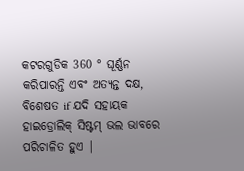କଟରଗୁଡିକ 360 ° ଘୂର୍ଣ୍ଣନ କରିପାରନ୍ତି ଏବଂ ଅତ୍ୟନ୍ତ ଦକ୍ଷ, ବିଶେଷତ if ଯଦି ସହାୟକ ହାଇଡ୍ରୋଲିକ୍ ସିଷ୍ଟମ୍ ଭଲ ଭାବରେ ପରିଚାଳିତ ହୁଏ |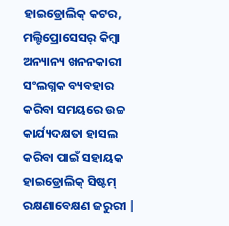ହାଇଡ୍ରୋଲିକ୍ କଟର, ମଲ୍ଟିପ୍ରୋସେସର୍ କିମ୍ବା ଅନ୍ୟାନ୍ୟ ଖନନକାରୀ ସଂଲଗ୍ନକ ବ୍ୟବହାର କରିବା ସମୟରେ ଉଚ୍ଚ କାର୍ଯ୍ୟଦକ୍ଷତା ହାସଲ କରିବା ପାଇଁ ସହାୟକ ହାଇଡ୍ରୋଲିକ୍ ସିଷ୍ଟମ୍ ରକ୍ଷଣାବେକ୍ଷଣ ଜରୁରୀ |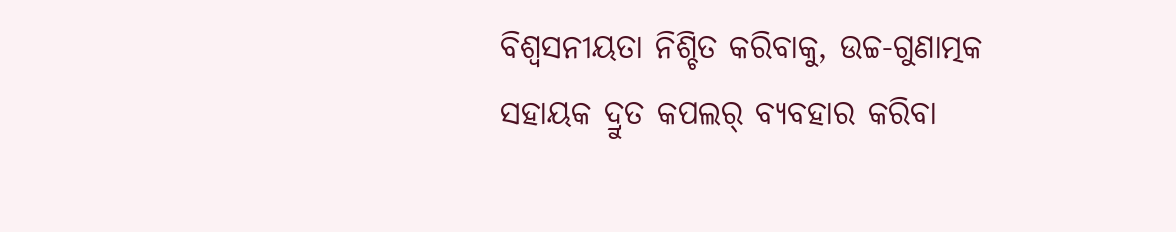ବିଶ୍ୱସନୀୟତା ନିଶ୍ଚିତ କରିବାକୁ, ଉଚ୍ଚ-ଗୁଣାତ୍ମକ ସହାୟକ ଦ୍ରୁତ କପଲର୍ ବ୍ୟବହାର କରିବା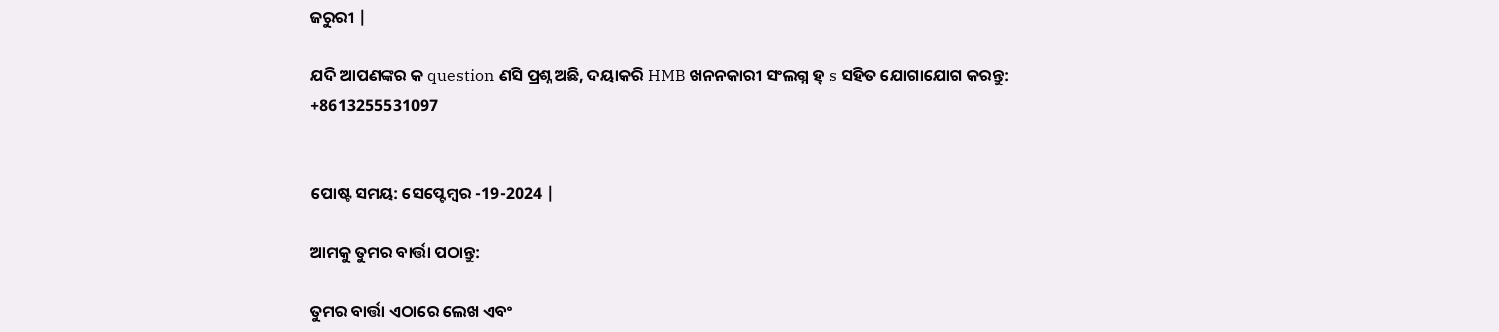ଜରୁରୀ |

ଯଦି ଆପଣଙ୍କର କ question ଣସି ପ୍ରଶ୍ନ ଅଛି, ଦୟାକରି HMB ଖନନକାରୀ ସଂଲଗ୍ନ ହ୍ s ସହିତ ଯୋଗାଯୋଗ କରନ୍ତୁ: +8613255531097


ପୋଷ୍ଟ ସମୟ: ସେପ୍ଟେମ୍ବର -19-2024 |

ଆମକୁ ତୁମର ବାର୍ତ୍ତା ପଠାନ୍ତୁ:

ତୁମର ବାର୍ତ୍ତା ଏଠାରେ ଲେଖ ଏବଂ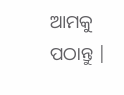ଆମକୁ ପଠାନ୍ତୁ |